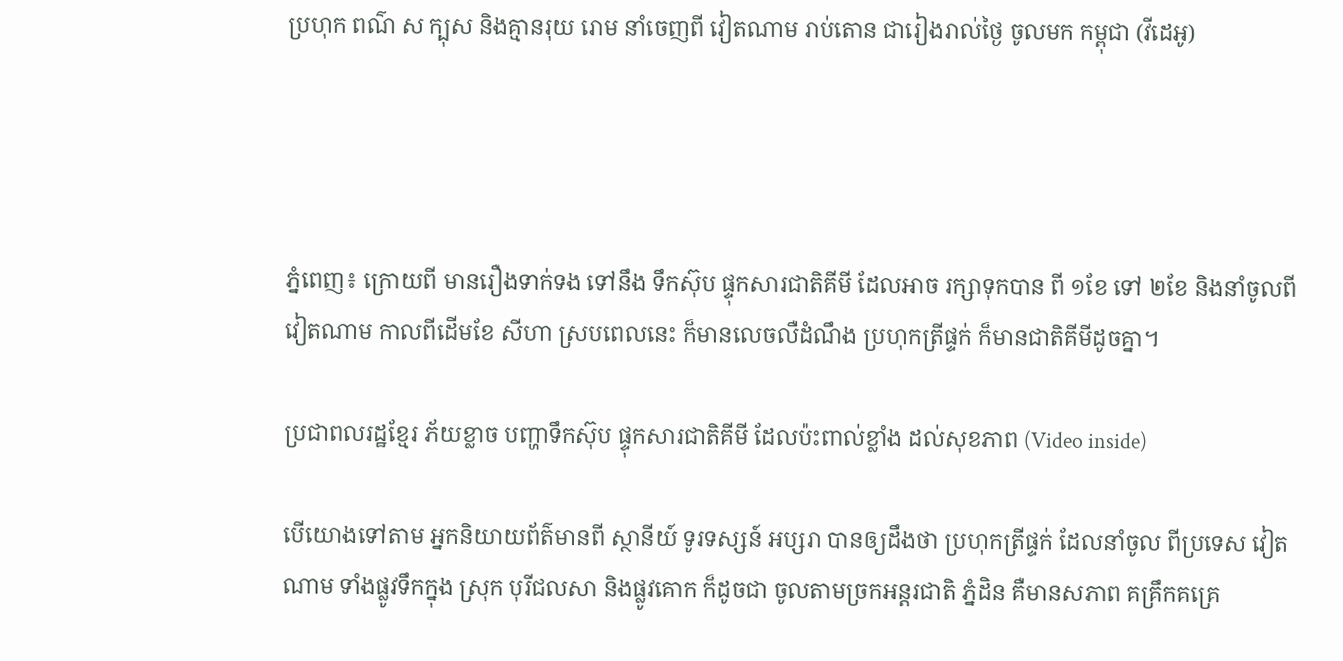ប្រហុក ពណ៌ ស ក្បុស និងគ្មានរុយ រោម នាំចេញពី វៀតណាម រាប់តោន ជារៀងរាល់ថ្ងៃ ចូលមក កម្ពុជា (វីដេអូ)




ភ្នំពេញ៖ ក្រោយពី មានរឿងទាក់ទង ទៅនឹង ទឹកស៊ុប ផ្ទុកសារជាតិគីមី ដែលអាច រក្សាទុកបាន ពី ១ខែ ទៅ ២ខែ និងនាំចូលពីវៀតណាម កាលពីដើមខែ សីហា ស្របពេលនេះ ក៏មានលេចលឺដំណឹង ប្រហុកត្រីផ្ទក់ ក៏មានជាតិគីមីដូចគ្នា។

ប្រជាពលរដ្ឋខ្មែរ ភ័យខ្លាច បញ្ហាទឹកស៊ុប ផ្ទុកសារជាតិគីមី ដែលប៉ះពាល់ខ្លាំង ដល់សុខភាព (Video inside)

បើយោងទៅតាម អ្នកនិយាយព័ត៌មានពី ស្ថានីយ៍ ទូរទស្សន៍ អប្សរា បានឲ្យដឹងថា ប្រហុកត្រីផ្ទក់ ដែលនាំចូល ពីប្រទេស វៀតណាម ទាំងផ្លូវទឹកក្នុង ស្រុក បុរីជលសា និងផ្លូវគោក ក៏ដូចជា ចូលតាមច្រកអន្ដរជាតិ ភ្នំដិន គឺមានសភាព គគ្រឹកគគ្រេ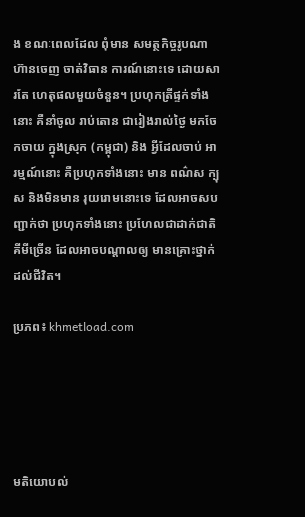ង ខណៈពេលដែល ពុំមាន សមត្ថកិច្ចរូបណា ហ៊ានចេញ ចាត់វិធាន ការណ៍នោះទេ ដោយសារតែ ហេតុផលមួយចំនួន។ ប្រហុកត្រីផ្ទក់ទាំងនោះ គឺនាំចូល រាប់តោន ជារៀងរាល់ថ្ងៃ មកចែកចាយ ក្នុងស្រុក (កម្ពុជា) និង អ្វីដែលចាប់ អារម្មណ៍នោះ គឺប្រហុកទាំងនោះ មាន ពណ៌ស ក្បុស និងមិនមាន រុយរោមនោះទេ ដែលអាចសបញ្ជាក់ថា ប្រហុកទាំងនោះ ប្រហែលជាដាក់ជាតិ គីមីច្រើន ដែលអាចបណ្ដាលឲ្យ មានគ្រោះថ្នាក់ ដល់ជីវិត។

ប្រភព៖ khmetload.com





មតិយោបល់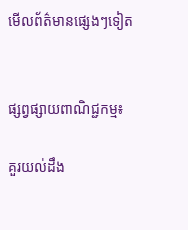មើលព័ត៌មានផ្សេងៗទៀត


ផ្សព្វផ្សាយពាណិជ្ជកម្ម៖

គួរយល់ដឹង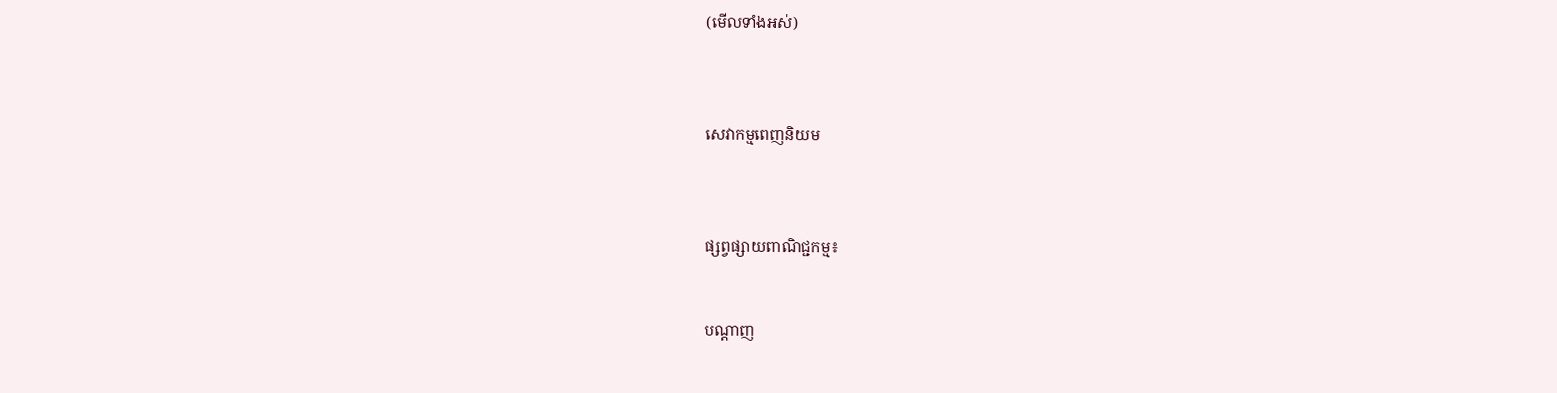(មើលទាំងអស់)



សេវាកម្មពេញនិយម



ផ្សព្វផ្សាយពាណិជ្ជកម្ម៖


បណ្តាញ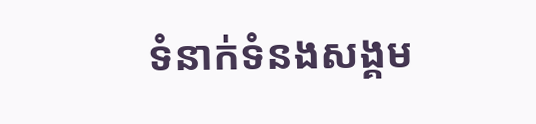ទំនាក់ទំនងសង្គម